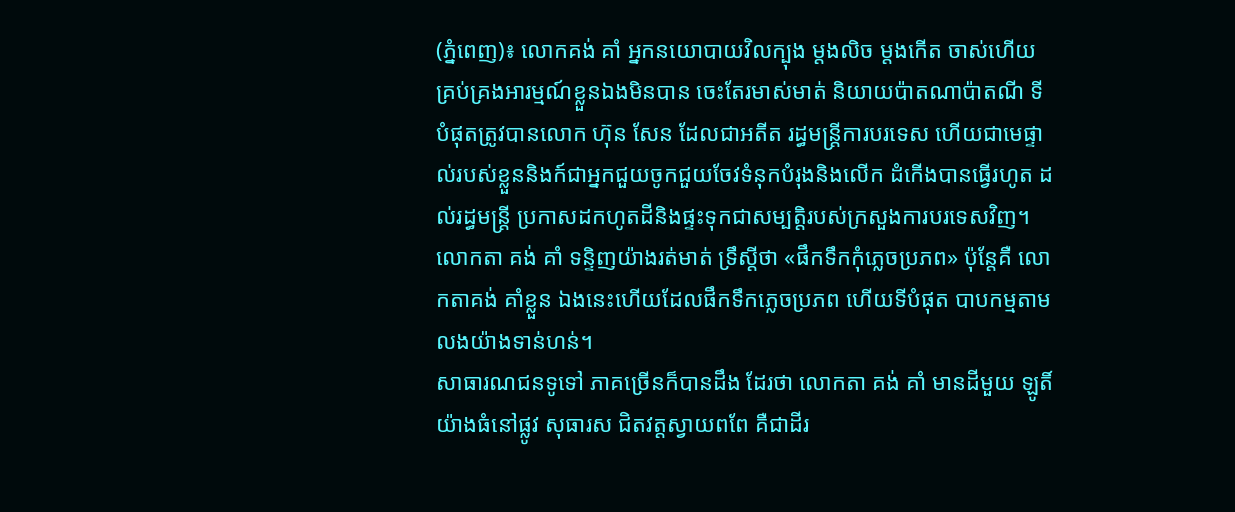(ភ្នំពេញ)៖ លោកគង់ គាំ អ្នកនយោបាយវិលក្បុង ម្តងលិច ម្តងកើត ចាស់ហើយគ្រប់គ្រងអារម្មណ៍ខ្លួនឯងមិនបាន ចេះតែរមាស់មាត់ និយាយប៉ាតណាប៉ាតណី ទីបំផុតត្រូវបានលោក ហ៊ុន សែន ដែលជាអតីត រដ្ធមន្ត្រីការបរទេស ហើយជាមេផ្ទាល់របស់ខ្លួននិងក៍ជាអ្នកជួយចូកជួយចែវទំនុកបំរុងនិងលើក ដំកើងបានធ្វើរហូត ដល់រដ្ធមន្ត្រី ប្រកាសដកហូតដីនិងផ្ទះទុកជាសម្បត្តិរបស់ក្រសួងការបរទេសវិញ។
លោកតា គង់ គាំ ទន្ទិញយ៉ាងរត់មាត់ ទ្រឹស្តីថា «ផឹកទឹកកុំភ្លេចប្រភព» ប៉ុន្តែគឺ លោកតាគង់ គាំខ្លួន ឯងនេះហើយដែលផឹកទឹកភ្លេចប្រភព ហើយទីបំផុត បាបកម្មតាមលងយ៉ាងទាន់ហន់។
សាធារណជនទូទៅ ភាគច្រើនក៏បានដឹង ដែរថា លោកតា គង់ គាំ មានដីមួយ ឡូតិ៍យ៉ាងធំនៅផ្លូវ សុធារស ជិតវត្តស្វាយពពែ គឺជាដីរ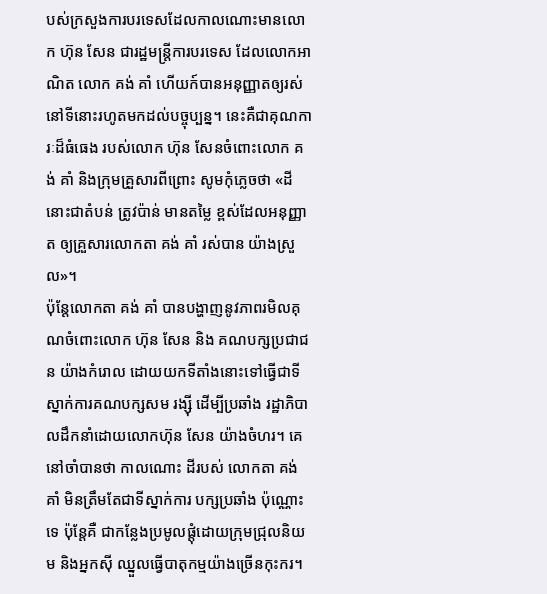បស់ក្រសួងការបរទេសដែលកាលណោះមានលោក ហ៊ុន សែន ជារដ្ឋមន្ត្រីការបរទេស ដែលលោកអាណិត លោក គង់ គាំ ហើយក៍បានអនុញ្ញាតឲ្យរស់នៅទីនោះរហូតមកដល់បច្ចុប្បន្ន។ នេះគឺជាគុណការៈដ៏ធំធេង របស់លោក ហ៊ុន សែនចំពោះលោក គង់ គាំ និងក្រុមគ្រួសារពីព្រោះ សូមកុំភ្លេចថា «ដីនោះជាតំបន់ ត្រូវប៉ាន់ មានតម្លៃ ខ្ពស់ដែលអនុញ្ញាត ឲ្យគ្រួសារលោកតា គង់ គាំ រស់បាន យ៉ាងស្រួល»។
ប៉ុន្តែលោកតា គង់ គាំ បានបង្ហាញនូវភាពរមិលគុណចំពោះលោក ហ៊ុន សែន និង គណបក្សប្រជាជន យ៉ាងកំរោល ដោយយកទីតាំងនោះទៅធ្វើជាទីស្នាក់ការគណបក្សសម រង្ស៊ី ដើម្បីប្រឆាំង រដ្ឋាភិបាលដឹកនាំដោយលោកហ៊ុន សែន យ៉ាងចំហរ។ គេនៅចាំបានថា កាលណោះ ដីរបស់ លោកតា គង់ គាំ មិនត្រឹមតែជាទីស្នាក់ការ បក្សប្រឆាំង ប៉ុណ្ណោះទេ ប៉ុន្តែគឺ ជាកន្លែងប្រមូលផ្តុំដោយក្រុមជ្រុលនិយម និងអ្នកស៊ី ឈ្នួលធ្វើបាតុកម្មយ៉ាងច្រើនកុះករ។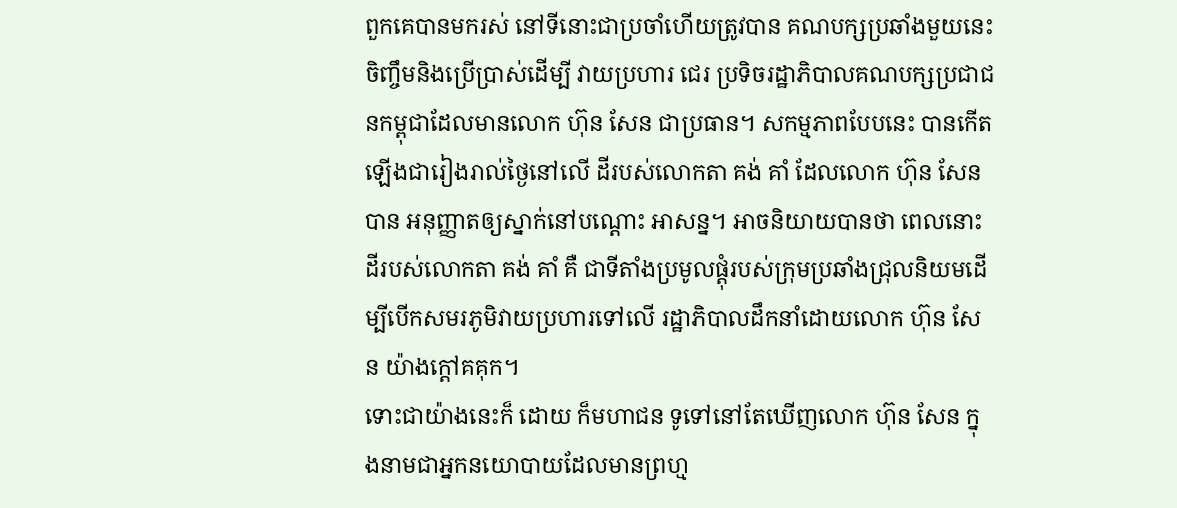ពួកគេបានមករស់ នៅទីនោះជាប្រចាំហើយត្រូវបាន គណបក្សប្រឆាំងមួយនេះចិញ្ចឹមនិងប្រើប្រាស់ដើម្បី វាយប្រហារ ជេរ ប្រទិចរដ្ឋាភិបាលគណបក្សប្រជាជនកម្ពុជាដែលមានលោក ហ៊ុន សែន ជាប្រធាន។ សកម្មភាពបែបនេះ បានកើតឡើងជារៀងរាល់ថ្ងៃនៅលើ ដីរបស់លោកតា គង់ គាំ ដែលលោក ហ៊ុន សែន បាន អនុញ្ញាតឲ្យស្នាក់នៅបណ្តោះ អាសន្ន។ អាចនិយាយបានថា ពេលនោះ ដីរបស់លោកតា គង់ គាំ គឺ ជាទីតាំងប្រមូលផ្តុំរបស់ក្រុមប្រឆាំងជ្រុលនិយមដើម្បីបើកសមរភូមិវាយប្រហារទៅលើ រដ្ឋាភិបាលដឹកនាំដោយលោក ហ៊ុន សែន យ៉ាងក្តៅគគុក។
ទោះជាយ៉ាងនេះក៏ ដោយ ក៏មហាជន ទូទៅនៅតែឃើញលោក ហ៊ុន សែន ក្នុងនាមជាអ្នកនយោបាយដែលមានព្រហ្ម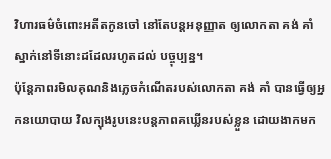វិហារធម៌ចំពោះអតីតកូនចៅ នៅតែបន្តអនុញ្ញាត ឲ្យលោកតា គង់ គាំ ស្នាក់នៅទីនោះដដែលរហូតដល់ បច្ចុប្បន្ន។
ប៉ុន្តែភាពរមិលគុណនិងភ្លេចកំណើតរបស់លោកតា គង់ គាំ បានធ្វើឲ្យអ្នកនយោបាយ វិលក្បុងរូបនេះបន្តភាពគឃ្លើនរបស់ខ្លួន ដោយងាកមក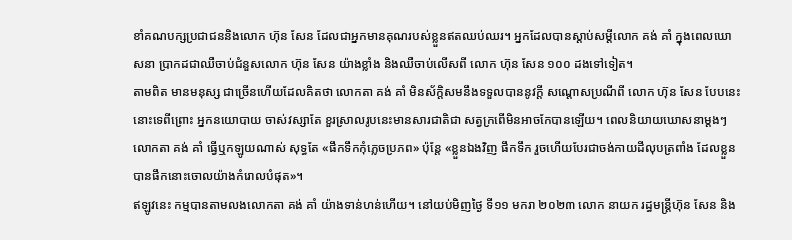ខាំគណបក្សប្រជាជននិងលោក ហ៊ុន សែន ដែលជាអ្នកមានគុណរបស់ខ្លួនឥតឈប់ឈរ។ អ្នកដែលបានស្តាប់សម្តីលោក គង់ គាំ ក្នុងពេលឃោសនា ប្រាកដជាឈឺចាប់ជំនួសលោក ហ៊ុន សែន យ៉ាងខ្លាំង និងឈឺចាប់លើសពី លោក ហ៊ុន សែន ១០០ ដងទៅទៀត។
តាមពិត មានមនុស្ស ជាច្រើនហើយដែលគិតថា លោកតា គង់ គាំ មិនស័ក្តិសមនឹងទទួលបាននូវក្តី សណ្តោសប្រណីពី លោក ហ៊ុន សែន បែបនេះនោះទេពីព្រោះ អ្នកនយោបាយ ចាស់វស្សាតែ ខួរស្រាលរូបនេះមានសារជាតិជា សត្វក្រពើមិនអាចកែបានឡើយ។ ពេលនិយាយឃោសនាម្តងៗ លោកតា គង់ គាំ ធ្វើឬកឡូយណាស់ សុទ្ធតែ «ផឹកទឹកកុំភ្លេចប្រភព» ប៉ុន្តែ «ខ្លួនឯងវិញ ផឹកទឹក រួចហើយបែរជាចង់កាយដីលុបត្រពាំង ដែលខ្លួនបានផឹកនោះចោលយ៉ាងកំរោលបំផុត»។
ឥឡូវនេះ កម្មបានតាមលងលោកតា គង់ គាំ យ៉ាងទាន់ហន់ហើយ។ នៅយប់មិញថ្ងៃ ទី១១ មករា ២០២៣ លោក នាយក រដ្ធមន្ត្រីហ៊ុន សែន និង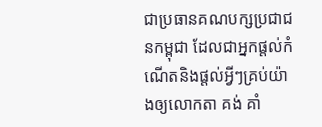ជាប្រធានគណបក្សប្រជាជនកម្ពុជា ដែលជាអ្នកផ្តល់កំណើតនិងផ្តល់អ្វីៗគ្រប់យ៉ាងឲ្យលោកតា គង់ គាំ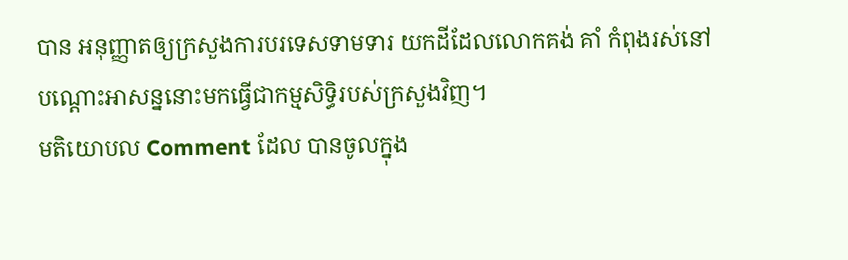បាន អនុញ្ញាតឲ្យក្រសួងការបរទេសទាមទារ យកដីដែលលោកគង់ គាំ កំពុងរស់នៅ បណ្តោះអាសន្ននោះមកធ្វើជាកម្មសិទ្ធិរបស់ក្រសួងវិញ។
មតិយោបល Comment ដែល បានចូលក្នុង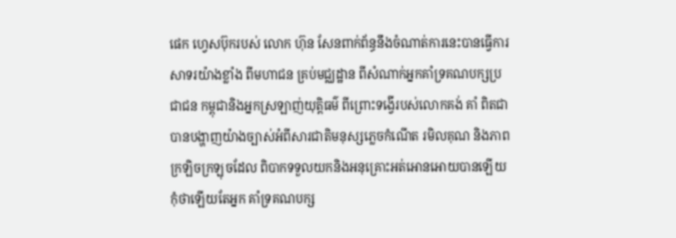ផេក ហ្វេសប៊ុករបស់ លោក ហ៊ុន សែនពាក់ព័ន្ធនឹងចំណាត់ការនេះបានធ្វើការ សាទរយ៉ាងខ្លាំង ពីមហាជន គ្រប់មជ្ឈដ្ឋាន ពីសំណាក់អ្នកគាំទ្រគណបក្សប្រជាជន កម្ពុជានិងអ្នកស្រឡាញ់យុត្តិធម៌ ពីព្រោះទង្វើរបស់លោកគង់ គាំ ពិតជា បានបង្ហាញយ៉ាងច្បាស់អំពីសារជាតិមនុស្សភ្លេចកំណើត រមិលគុណ និងភាពក្រឡិចក្រឡុចដែល ពិបាកទទួលយកនិងអនុគ្រោះអត់អោនអោយបានឡើយ កុំថាឡើយតែអ្នក គាំទ្រគណបក្ស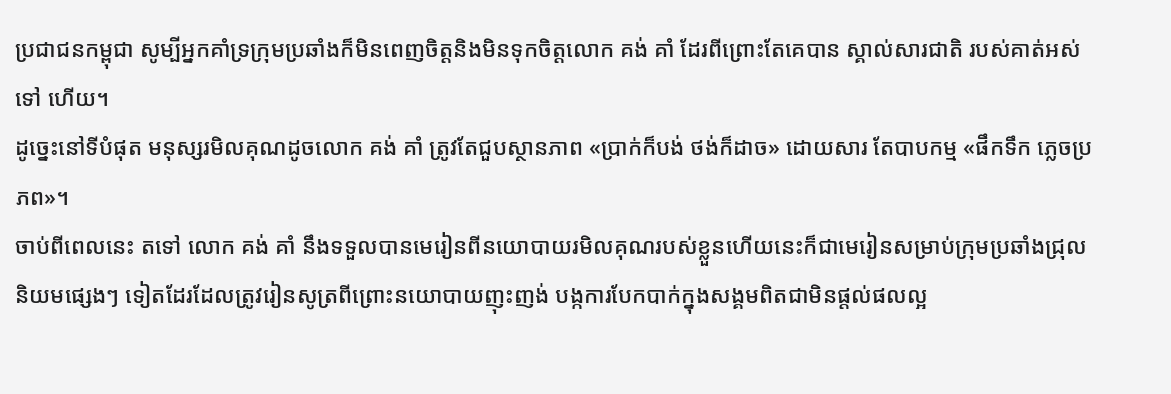ប្រជាជនកម្ពុជា សូម្បីអ្នកគាំទ្រក្រុមប្រឆាំងក៏មិនពេញចិត្តនិងមិនទុកចិត្តលោក គង់ គាំ ដែរពីព្រោះតែគេបាន ស្គាល់សារជាតិ របស់គាត់អស់ទៅ ហើយ។
ដូច្នេះនៅទីបំផុត មនុស្សរមិលគុណដូចលោក គង់ គាំ ត្រូវតែជួបស្ថានភាព «ប្រាក់ក៏បង់ ថង់ក៏ដាច» ដោយសារ តែបាបកម្ម «ផឹកទឹក ភ្លេចប្រភព»។
ចាប់ពីពេលនេះ តទៅ លោក គង់ គាំ នឹងទទួលបានមេរៀនពីនយោបាយរមិលគុណរបស់ខ្លួនហើយនេះក៏ជាមេរៀនសម្រាប់ក្រុមប្រឆាំងជ្រុលនិយមផ្សេងៗ ទៀតដែរដែលត្រូវរៀនសូត្រពីព្រោះនយោបាយញុះញង់ បង្កការបែកបាក់ក្នុងសង្គមពិតជាមិនផ្តល់ផលល្អ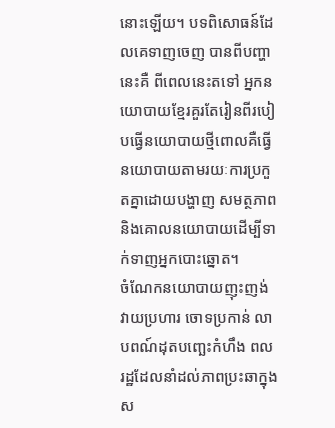នោះឡើយ។ បទពិសោធន៍ដែលគេទាញចេញ បានពីបញ្ហានេះគឺ ពីពេលនេះតទៅ អ្នកនយោបាយខ្មែរគួរតែរៀនពីរបៀបធ្វើនយោបាយថ្មីពោលគឺធ្វើនយោបាយតាមរយៈការប្រកួតគ្នាដោយបង្ហាញ សមត្ថភាពនិងគោលនយោបាយដើម្បីទាក់ទាញអ្នកបោះឆ្នោត។
ចំណែកនយោបាយញុះញង់ វាយប្រហារ ចោទប្រកាន់ លាបពណ៍ដុតបញ្ឆេះកំហឹង ពលរដ្ឋដែលនាំដល់ភាពប្រះឆាក្នុងស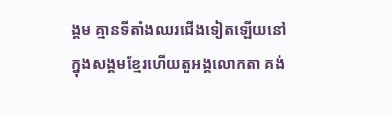ង្គម គ្មានទីតាំងឈរជើងទៀតឡើយនៅក្នុងសង្គមខ្មែរហើយតួអង្គលោកតា គង់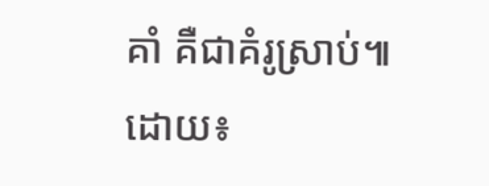គាំ គឺជាគំរូស្រាប់៕
ដោយ៖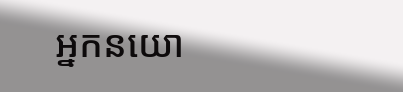អ្នកនយោ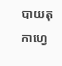បាយតុកាហ្វេ